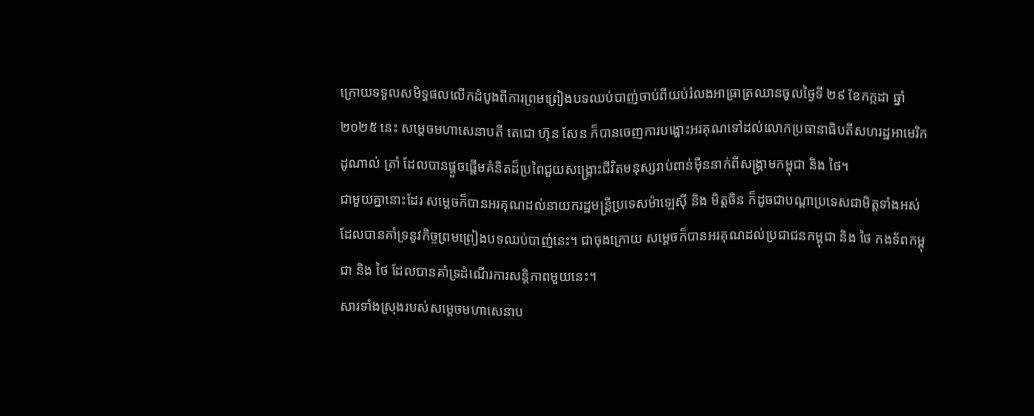ក្រោយទទួលសមិទ្ធផលលើកដំបូងពីការព្រមព្រៀងបទឈប់បាញ់ចាប់ពីយប់រំលងអាធ្រាត្រឈានចូលថ្ងៃទី ២៩ ខែកក្កដា ឆ្នាំ ២០២៥ នេះ សម្តេចមហាសេនាបតី តេជោ ហ៊ុន សែន ក៏បានចេញការបង្ហោះអរគុណទៅដល់លោកប្រធានាធិបតីសហរដ្ឋអាមេរិក ដូណាល់ ត្រាំ ដែលបានផ្ដួចផ្ដើមគំនិតដ៏ប្រពៃជួយសង្គ្រោះជីវិតមនុស្សរាប់ពាន់ម៉ឺននាក់ពីសង្គ្រាមកម្ពុជា និង ថៃ។
ជាមួយគ្នានោះដែរ សម្តេចក៏បានអរគុណដល់នាយករដ្ឋមន្ត្រីប្រទេសម៉ាឡេស៊ី និង មិត្តចិន ក៏ដូចជាបណ្ដាប្រទេសជាមិត្តទាំងអស់ដែលបានគាំទ្រនូវកិច្ចព្រមព្រៀងបទឈប់បាញ់នេះ។ ជាចុងក្រោយ សម្តេចក៏បានអរគុណដល់ប្រជាជនកម្ពុជា និង ថៃ កងទ័ពកម្ពុជា និង ថៃ ដែលបានគាំទ្រដំណើរការសន្តិភាពមួយនេះ។
សារទាំងស្រុងរបស់សម្តេចមហាសេនាប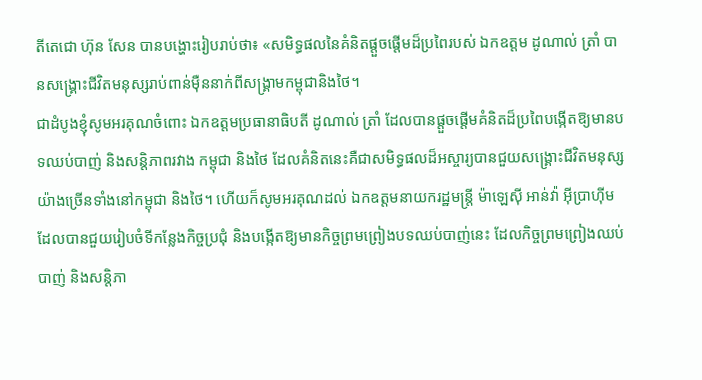តីតេជោ ហ៊ុន សែន បានបង្ហោះរៀបរាប់ថា៖ «សមិទ្ធផលនៃគំនិតផ្តួចផ្តើមដ៏ប្រពៃរបស់ ឯកឧត្តម ដូណាល់ ត្រាំ បានសង្រ្គោះជីវិតមនុស្សរាប់ពាន់ម៉ឺននាក់ពីសង្រ្គាមកម្ពុជានិងថៃ។
ជាដំបូងខ្ញុំសូមអរគុណចំពោះ ឯកឧត្តមប្រធានាធិបតី ដូណាល់ ត្រាំ ដែលបានផ្តួចផ្តើមគំនិតដ៏ប្រពៃបង្កើតឱ្យមានបទឈប់បាញ់ និងសន្តិភាពរវាង កម្ពុជា និងថៃ ដែលគំនិតនេះគឺជាសមិទ្ធផលដ៏អស្ចារ្យបានជួយសង្រ្គោះជីវិតមនុស្សយ៉ាងច្រើនទាំងនៅកម្ពុជា និងថៃ។ ហើយក៏សូមអរគុណដល់ ឯកឧត្តមនាយករដ្ឋមន្រ្តី ម៉ាឡេស៊ី អាន់វ៉ា អ៊ីប្រាហ៊ីម ដែលបានជួយរៀបចំទីកន្លែងកិច្ចប្រជុំ និងបង្កើតឱ្យមានកិច្ចព្រមព្រៀងបទឈប់បាញ់នេះ ដែលកិច្ចព្រមព្រៀងឈប់បាញ់ និងសន្តិភា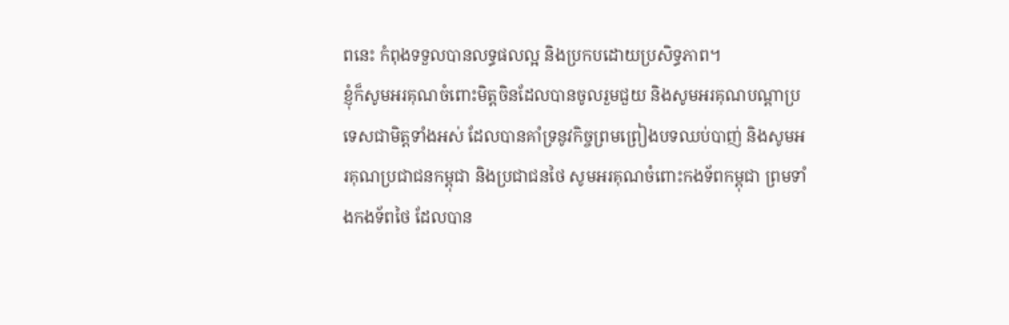ពនេះ កំពុងទទួលបានលទ្ធផលល្អ និងប្រកបដោយប្រសិទ្ធភាព។
ខ្ញុំក៏សូមអរគុណចំពោះមិត្តចិនដែលបានចូលរួមជួយ និងសូមអរគុណបណ្តាប្រទេសជាមិត្តទាំងអស់ ដែលបានគាំទ្រនូវកិច្ចព្រមព្រៀងបទឈប់បាញ់ និងសូមអរគុណប្រជាជនកម្ពុជា និងប្រជាជនថៃ សូមអរគុណចំពោះកងទ័ពកម្ពុជា ព្រមទាំងកងទ័ពថៃ ដែលបាន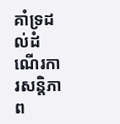គាំទ្រដល់ដំណើរការសន្តិភាព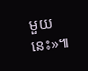មួយនេះ»៕